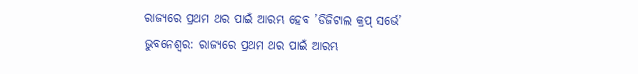ରାଜ୍ୟରେ ପ୍ରଥମ ଥର ପାଇଁ ଆରମ୍ଭ ହେବ ’ଡିଜିଟାଲ କ୍ରପ୍ ସର୍ଭେ’
ଭୁବନେଶ୍ୱର: ରାଜ୍ୟରେ ପ୍ରଥମ ଥର ପାଇଁ ଆରମ୍ଭ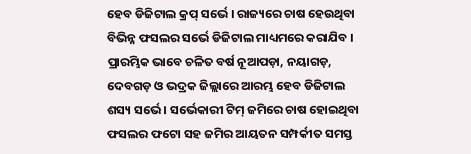ହେବ ଡିଜିଟାଲ କ୍ରପ୍ ସର୍ଭେ । ରାଜ୍ୟରେ ଚାଷ ହେଉଥିବା ବିଭିନ୍ନ ଫସଲର ସର୍ଭେ ଡିଜିଟାଲ ମାଧ୍ୟମରେ କରାଯିବ । ପ୍ରାରମ୍ଭିକ ଭାବେ ଚଳିତ ବର୍ଷ ନୂଆପଡ଼ା, ନୟାଗଡ଼, ଦେବଗଡ଼ ଓ ଭଦ୍ରକ ଜିଲ୍ଲାରେ ଆରମ୍ଭ ହେବ ଡିଜିଟାଲ ଶସ୍ୟ ସର୍ଭେ । ସର୍ଭେକାରୀ ଟିମ୍ ଜମିରେ ଚାଷ ହୋଇଥିବା ଫସଲର ଫଟୋ ସହ ଜମିର ଆୟତନ ସମ୍ପର୍କୀତ ସମସ୍ତ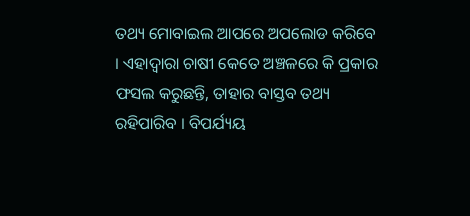ତଥ୍ୟ ମୋବାଇଲ ଆପରେ ଅପଲୋଡ କରିବେ । ଏହାଦ୍ୱାରା ଚାଷୀ କେତେ ଅଞ୍ଚଳରେ କି ପ୍ରକାର ଫସଲ କରୁଛନ୍ତି, ତାହାର ବାସ୍ତବ ତଥ୍ୟ ରହିପାରିବ । ବିପର୍ଯ୍ୟୟ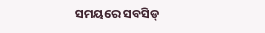ସମୟରେ ସବସିଡ୍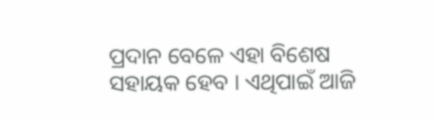ପ୍ରଦାନ ବେଳେ ଏହା ବିଶେଷ ସହାୟକ ହେବ । ଏଥିପାଇଁ ଆଜି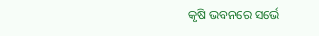କୃଷି ଭବନରେ ସର୍ଭେ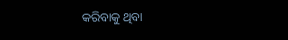କରିବାକୁ ଥିବା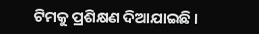ଟିମକୁ ପ୍ରଶିକ୍ଷଣ ଦିଆଯାଇଛି ।